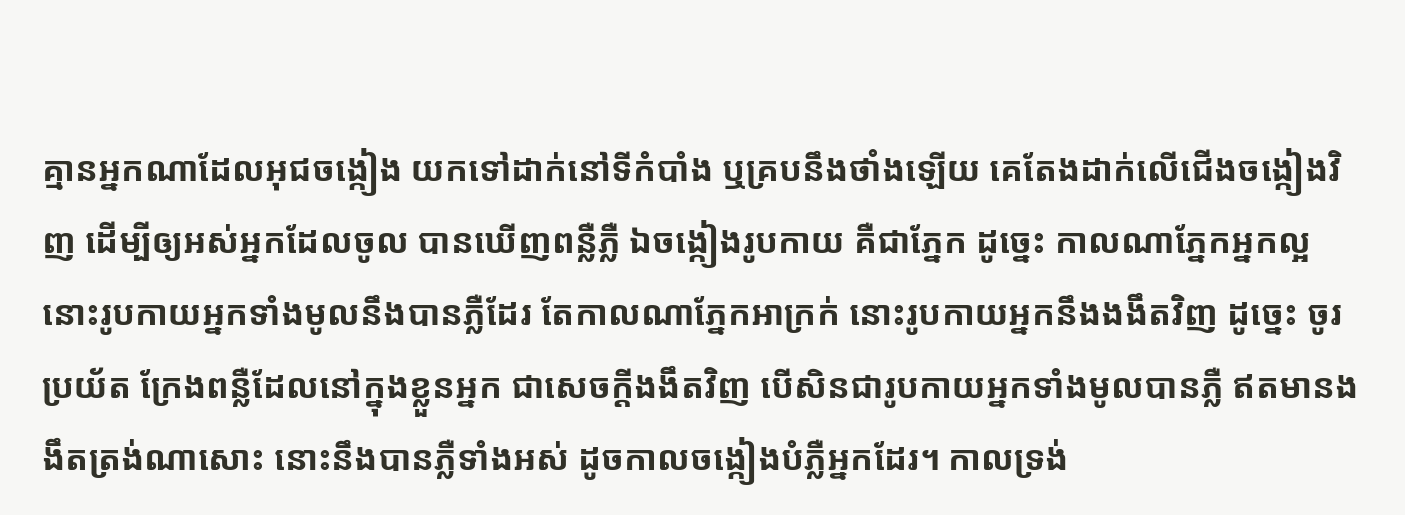គ្មានអ្នកណាដែលអុជចង្កៀង យកទៅដាក់នៅទីកំបាំង ឬគ្របនឹងថាំងឡើយ គេតែងដាក់លើជើងចង្កៀងវិញ ដើម្បីឲ្យអស់អ្នកដែលចូល បានឃើញពន្លឺភ្លឺ ឯចង្កៀងរូបកាយ គឺជាភ្នែក ដូច្នេះ កាលណាភ្នែកអ្នកល្អ នោះរូបកាយអ្នកទាំងមូលនឹងបានភ្លឺដែរ តែកាលណាភ្នែកអាក្រក់ នោះរូបកាយអ្នកនឹងងងឹតវិញ ដូច្នេះ ចូរប្រយ័ត ក្រែងពន្លឺដែលនៅក្នុងខ្លួនអ្នក ជាសេចក្ដីងងឹតវិញ បើសិនជារូបកាយអ្នកទាំងមូលបានភ្លឺ ឥតមានងងឹតត្រង់ណាសោះ នោះនឹងបានភ្លឺទាំងអស់ ដូចកាលចង្កៀងបំភ្លឺអ្នកដែរ។ កាលទ្រង់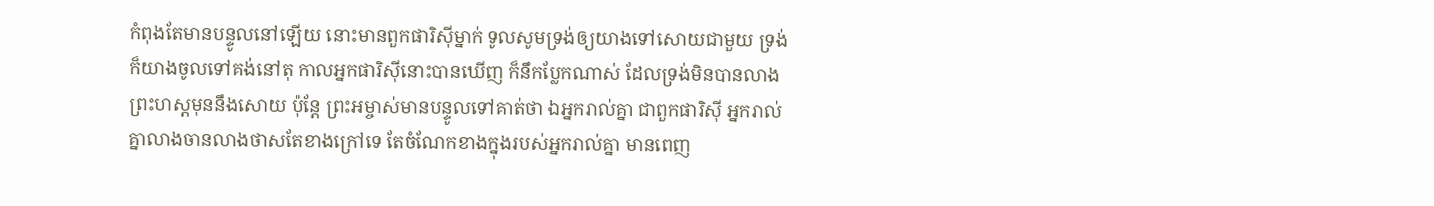កំពុងតែមានបន្ទូលនៅឡើយ នោះមានពួកផារិស៊ីម្នាក់ ទូលសូមទ្រង់ឲ្យយាងទៅសោយជាមួយ ទ្រង់ក៏យាងចូលទៅគង់នៅតុ កាលអ្នកផារិស៊ីនោះបានឃើញ ក៏នឹកប្លែកណាស់ ដែលទ្រង់មិនបានលាងព្រះហស្តមុននឹងសោយ ប៉ុន្តែ ព្រះអម្ចាស់មានបន្ទូលទៅគាត់ថា ឯអ្នករាល់គ្នា ជាពួកផារិស៊ី អ្នករាល់គ្នាលាងចានលាងថាសតែខាងក្រៅទេ តែចំណែកខាងក្នុងរបស់អ្នករាល់គ្នា មានពេញ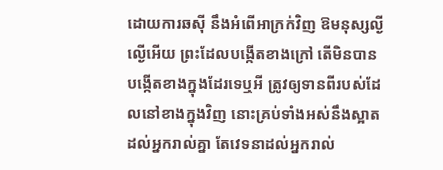ដោយការឆស៊ី នឹងអំពើអាក្រក់វិញ ឱមនុស្សល្ងីល្ងើអើយ ព្រះដែលបង្កើតខាងក្រៅ តើមិនបានបង្កើតខាងក្នុងដែរទេឬអី ត្រូវឲ្យទានពីរបស់ដែលនៅខាងក្នុងវិញ នោះគ្រប់ទាំងអស់នឹងស្អាតដល់អ្នករាល់គ្នា តែវេទនាដល់អ្នករាល់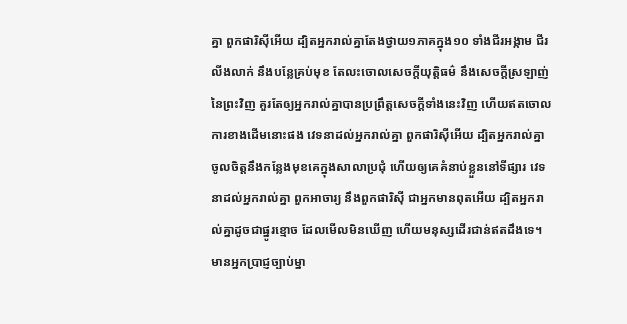គ្នា ពួកផារិស៊ីអើយ ដ្បិតអ្នករាល់គ្នាតែងថ្វាយ១ភាគក្នុង១០ ទាំងជីរអង្កាម ជីរលីងលាក់ នឹងបន្លែគ្រប់មុខ តែលះចោលសេចក្ដីយុត្តិធម៌ នឹងសេចក្ដីស្រឡាញ់នៃព្រះវិញ គួរតែឲ្យអ្នករាល់គ្នាបានប្រព្រឹត្តសេចក្ដីទាំងនេះវិញ ហើយឥតចោលការខាងដើមនោះផង វេទនាដល់អ្នករាល់គ្នា ពួកផារិស៊ីអើយ ដ្បិតអ្នករាល់គ្នាចូលចិត្តនឹងកន្លែងមុខគេក្នុងសាលាប្រជុំ ហើយឲ្យគេគំនាប់ខ្លួននៅទីផ្សារ វេទនាដល់អ្នករាល់គ្នា ពួកអាចារ្យ នឹងពួកផារិស៊ី ជាអ្នកមានពុតអើយ ដ្បិតអ្នករាល់គ្នាដូចជាផ្នូរខ្មោច ដែលមើលមិនឃើញ ហើយមនុស្សដើរជាន់ឥតដឹងទេ។ មានអ្នកប្រាជ្ញច្បាប់ម្នា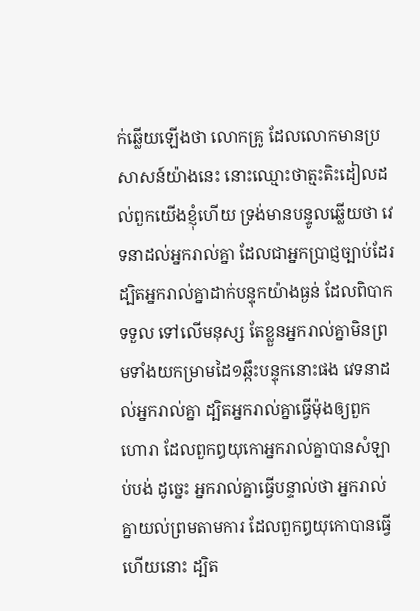ក់ឆ្លើយឡើងថា លោកគ្រូ ដែលលោកមានប្រសាសន៍យ៉ាងនេះ នោះឈ្មោះថាត្មះតិះដៀលដល់ពួកយើងខ្ញុំហើយ ទ្រង់មានបន្ទូលឆ្លើយថា វេទនាដល់អ្នករាល់គ្នា ដែលជាអ្នកប្រាជ្ញច្បាប់ដែរ ដ្បិតអ្នករាល់គ្នាដាក់បន្ទុកយ៉ាងធ្ងន់ ដែលពិបាកទទួល ទៅលើមនុស្ស តែខ្លួនអ្នករាល់គ្នាមិនព្រមទាំងយកម្រាមដៃ១ឆ្កឹះបន្ទុកនោះផង វេទនាដល់អ្នករាល់គ្នា ដ្បិតអ្នករាល់គ្នាធ្វើម៉ុងឲ្យពួកហោរា ដែលពួកឰយុកោអ្នករាល់គ្នាបានសំឡាប់បង់ ដូច្នេះ អ្នករាល់គ្នាធ្វើបន្ទាល់ថា អ្នករាល់គ្នាយល់ព្រមតាមការ ដែលពួកឰយុកោបានធ្វើហើយនោះ ដ្បិត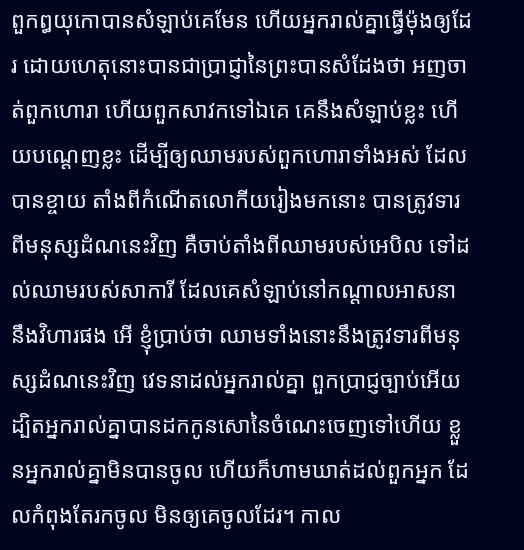ពួកឰយុកោបានសំឡាប់គេមែន ហើយអ្នករាល់គ្នាធ្វើម៉ុងឲ្យដែរ ដោយហេតុនោះបានជាប្រាជ្ញានៃព្រះបានសំដែងថា អញចាត់ពួកហោរា ហើយពួកសាវកទៅឯគេ គេនឹងសំឡាប់ខ្លះ ហើយបណ្តេញខ្លះ ដើម្បីឲ្យឈាមរបស់ពួកហោរាទាំងអស់ ដែលបានខ្ចាយ តាំងពីកំណើតលោកីយរៀងមកនោះ បានត្រូវទារពីមនុស្សដំណនេះវិញ គឺចាប់តាំងពីឈាមរបស់អេបិល ទៅដល់ឈាមរបស់សាការី ដែលគេសំឡាប់នៅកណ្តាលអាសនា នឹងវិហារផង អើ ខ្ញុំប្រាប់ថា ឈាមទាំងនោះនឹងត្រូវទារពីមនុស្សដំណនេះវិញ វេទនាដល់អ្នករាល់គ្នា ពួកប្រាជ្ញច្បាប់អើយ ដ្បិតអ្នករាល់គ្នាបានដកកូនសោនៃចំណេះចេញទៅហើយ ខ្លួនអ្នករាល់គ្នាមិនបានចូល ហើយក៏ហាមឃាត់ដល់ពួកអ្នក ដែលកំពុងតែរកចូល មិនឲ្យគេចូលដែរ។ កាល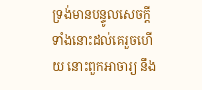ទ្រង់មានបន្ទូលសេចក្ដីទាំងនោះដល់គេរួចហើយ នោះពួកអាចារ្យ នឹង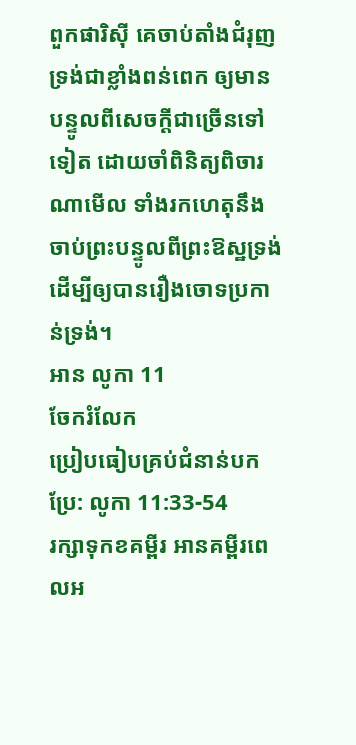ពួកផារិស៊ី គេចាប់តាំងជំរុញទ្រង់ជាខ្លាំងពន់ពេក ឲ្យមានបន្ទូលពីសេចក្ដីជាច្រើនទៅទៀត ដោយចាំពិនិត្យពិចារណាមើល ទាំងរកហេតុនឹងចាប់ព្រះបន្ទូលពីព្រះឱស្ឋទ្រង់ ដើម្បីឲ្យបានរឿងចោទប្រកាន់ទ្រង់។
អាន លូកា 11
ចែករំលែក
ប្រៀបធៀបគ្រប់ជំនាន់បកប្រែ: លូកា 11:33-54
រក្សាទុកខគម្ពីរ អានគម្ពីរពេលអ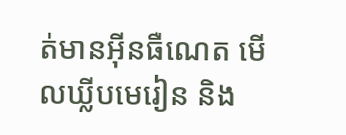ត់មានអ៊ីនធឺណេត មើលឃ្លីបមេរៀន និង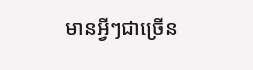មានអ្វីៗជាច្រើន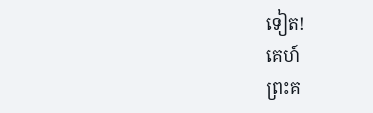ទៀត!
គេហ៍
ព្រះគ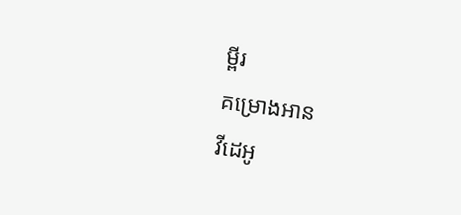ម្ពីរ
គម្រោងអាន
វីដេអូ